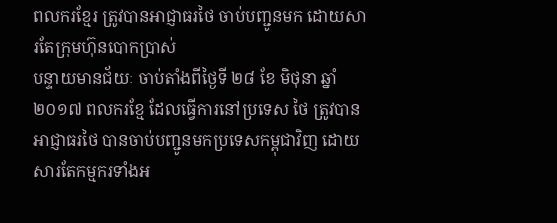ពលករខ្មែរ ត្រូវបានអាជ្ញាធរថៃ ចាប់បញ្ជូនមក ដោយសារតែក្រុមហ៊ុនបោកប្រាស់
បន្ទាយមានជ័យៈ ចាប់តាំងពីថ្ងៃទី ២៨ ខែ មិថុនា ឆ្នាំ ២០១៧ ពលករខ្មែ ដែលធ្វើការនៅប្រទេស ថៃ ត្រូវបានអាជ្ញាធរថៃ បានចាប់បញ្ជូនមកប្រទេសកម្ពុជាវិញ ដោយសារតែកម្មករទាំងអ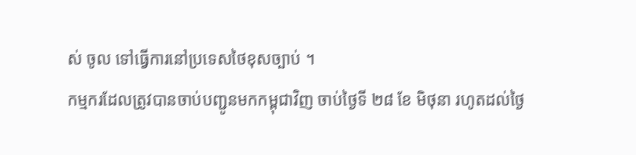ស់ ចូល ទៅធ្វើការនៅប្រទេសថៃខុសច្បាប់ ។
កម្មករដែលត្រូវបានចាប់បញ្ជូនមកកម្ពុជាវិញ ចាប់ថ្ងៃទី ២៨ ខែ មិថុនា រហូតដល់ថ្ងៃ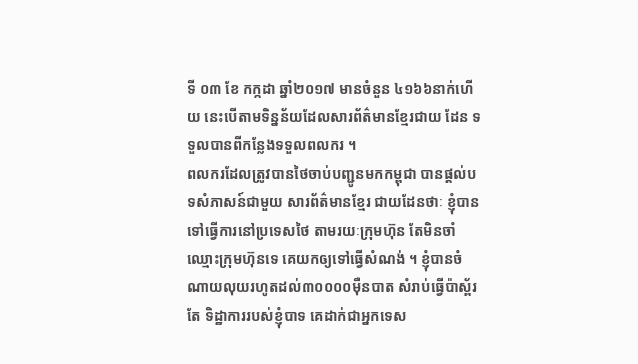ទី ០៣ ខែ កក្កដា ឆ្នាំ២០១៧ មានចំនួន ៤១៦៦នាក់ហើយ នេះបើតាមទិន្នន័យដែលសារព័ត៌មានខ្មែរជាយ ដែន ទទួលបានពីកន្លែងទទួលពលករ ។
ពលករដែលត្រូវបានថៃចាប់បញ្ជូនមកកម្ពុជា បានផ្តល់បទសំភាសន៍ជាមួយ សារព័ត៌មានខ្មែរ ជាយដែនថាៈ ខ្ញុំបានទៅធ្វើការនៅប្រទេសថៃ តាមរយៈក្រុមហ៊ុន តែមិនចាំឈ្មោះក្រុមហ៊ុនទេ គេយកឲ្យទៅធ្វើសំណង់ ។ ខ្ញុំបានចំណាយលុយរហូតដល់៣០០០០ម៉ឺនបាត សំរាប់ធ្វើប៉ាស្ព័រ តែ ទិដ្ឋាការរបស់ខ្ញុំបាទ គេដាក់ជាអ្នកទេស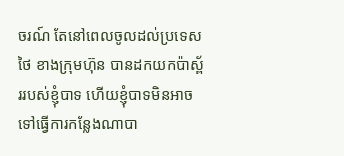ចរណ៍ តែនៅពេលចូលដល់ប្រទេសថៃ ខាងក្រុមហ៊ុន បានដកយកប៉ាស័្ពររបស់ខ្ញុំបាទ ហើយខ្ញុំបាទមិនអាចទៅធ្វើការកន្លែងណាបា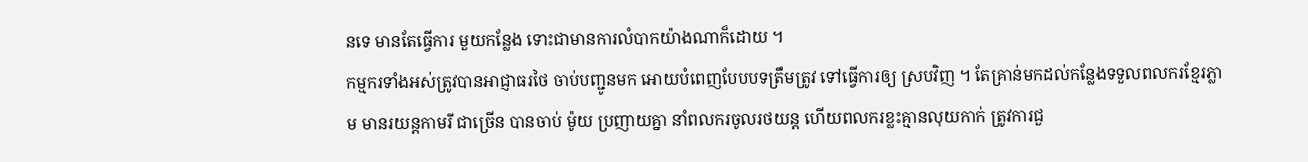នទេ មានតែធ្វើការ មួយកន្លែង ទោះជាមានការលំបាកយ៉ាងណាក៏ដោយ ។
កម្មករទាំងអស់ត្រូវបានអាជ្ញាធរថៃ ចាប់បញ្ជូនមក អោយបំពេញបែបបទត្រឹមត្រូវ ទៅធ្វើការឲ្យ ស្របវិញ ។ តែគ្រាន់មកដល់កន្លែងទទួលពលករខ្មែរភ្លាម មានរយន្តកាមរី ជាច្រើន បានចាប់ ម៉ូយ ប្រញាយគ្នា នាំពលករចូលរថយន្ត ហើយពលករខ្លះគ្មានលុយកាក់ ត្រូវការជួ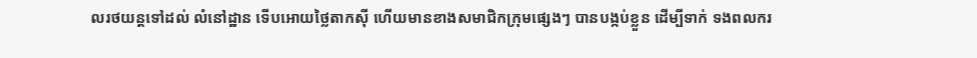លរថយន្តទៅដល់ លំនៅដ្ឋាន ទើបអោយថ្លៃតាកស៊ី ហើយមានខាងសមាជិកក្រុមផ្សេងៗ បានបង្កប់ខ្លួន ដើម្បីទាក់ ទងពលករ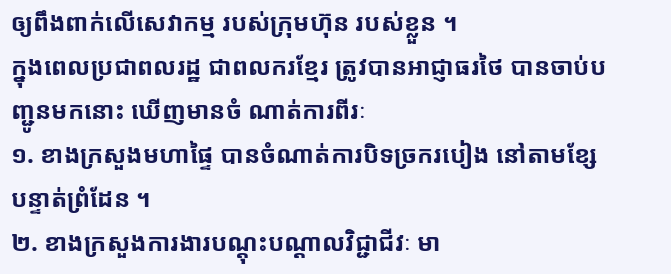ឲ្យពឹងពាក់លើសេវាកម្ម របស់ក្រុមហ៊ុន របស់ខ្លួន ។
ក្នុងពេលប្រជាពលរដ្ឋ ជាពលករខ្មែរ ត្រូវបានអាជ្ញាធរថៃ បានចាប់បញ្ជូនមកនោះ ឃើញមានចំ ណាត់ការពីរៈ
១. ខាងក្រសួងមហាផ្ទៃ បានចំណាត់ការបិទច្រករបៀង នៅតាមខ្សែបន្ទាត់ព្រំដែន ។
២. ខាងក្រសួងការងារបណ្តុះបណ្តាលវិជ្ជាជីវៈ មា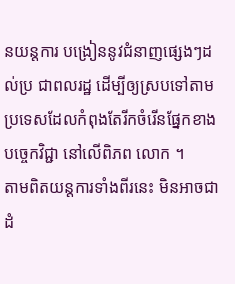នយន្តការ បង្រៀននូវជំនាញផ្សេងៗដល់ប្រ ជាពលរដ្ឋ ដើម្បីឲ្យស្របទៅតាមប្រទេសដែលកំពុងតែរីកចំរើនផ្នែកខាងបច្ចេកវិជ្ជា នៅលើពិភព លោក ។
តាមពិតយន្តការទាំងពីរនេះ មិនអាចជាដំ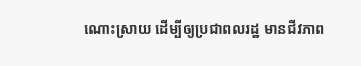ណោះស្រាយ ដើម្បីឲ្យប្រជាពលរដ្ឋ មានជីវភាព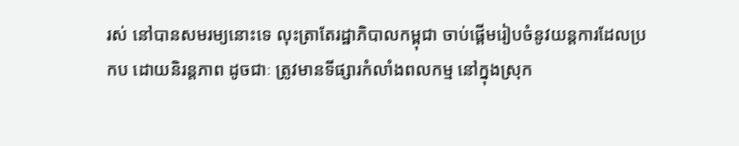រស់ នៅបានសមរម្យនោះទេ លុះត្រាតែរដ្ឋាភិបាលកម្ពុជា ចាប់ផ្តើមរៀបចំនូវយន្តការដែលប្រកប ដោយនិរន្តភាព ដូចជាៈ ត្រូវមានទីផ្សារកំលាំងពលកម្ម នៅក្នុងស្រុក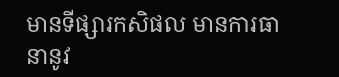មានទីផ្សារកសិផល មានការធានានូវ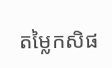តម្លៃកសិផ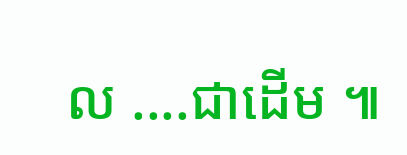ល ....ជាដើម ៕